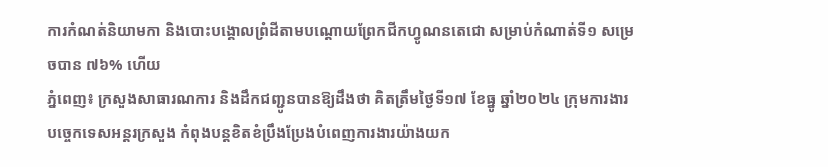ការកំណត់និយាមកា និងបោះបង្គោលព្រំដីតាមបណ្តោយព្រែកជីកហ្វូណនតេជោ សម្រាប់កំណាត់ទី១ សម្រេចបាន ៧៦% ហើយ
ភ្នំពេញ៖ ក្រសួងសាធារណការ និងដឹកជញ្ជូនបានឱ្យដឹងថា គិតត្រឹមថ្ងៃទី១៧ ខែធ្នូ ឆ្នាំ២០២៤ ក្រុមការងារបច្ចេកទេសអន្តរក្រសួង កំពុងបន្តខិតខំប្រឹងប្រែងបំពេញការងារយ៉ាងយក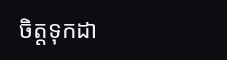ចិត្តទុកដា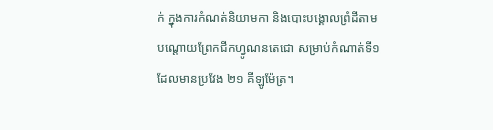ក់ ក្នុងការកំណត់និយាមកា និងបោះបង្គោលព្រំដីតាមបណ្តោយព្រែកជីកហ្វូណនតេជោ សម្រាប់កំណាត់ទី១ ដែលមានប្រវែង ២១ គីឡូម៉ែត្រ។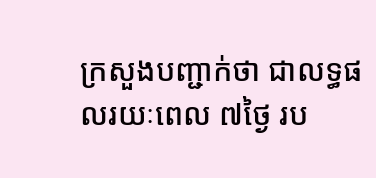ក្រសួងបញ្ជាក់ថា ជាលទ្ធផលរយៈពេល ៧ថ្ងៃ រប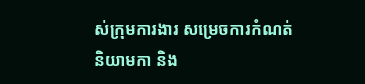ស់ក្រុមការងារ សម្រេចការកំណត់និយាមកា និង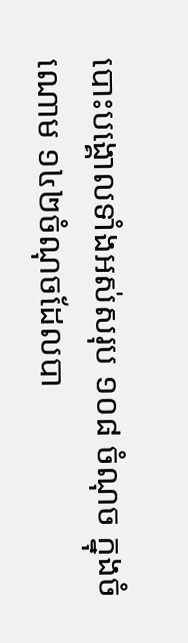បោះបង្គោលទាំងអស់សរុប ១០៨ ចំណុច ក្នុងចំណោម ១៤២ចំណុចដែលបា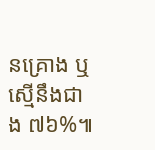នគ្រោង ឬស្មើនឹងជាង ៧៦%៕